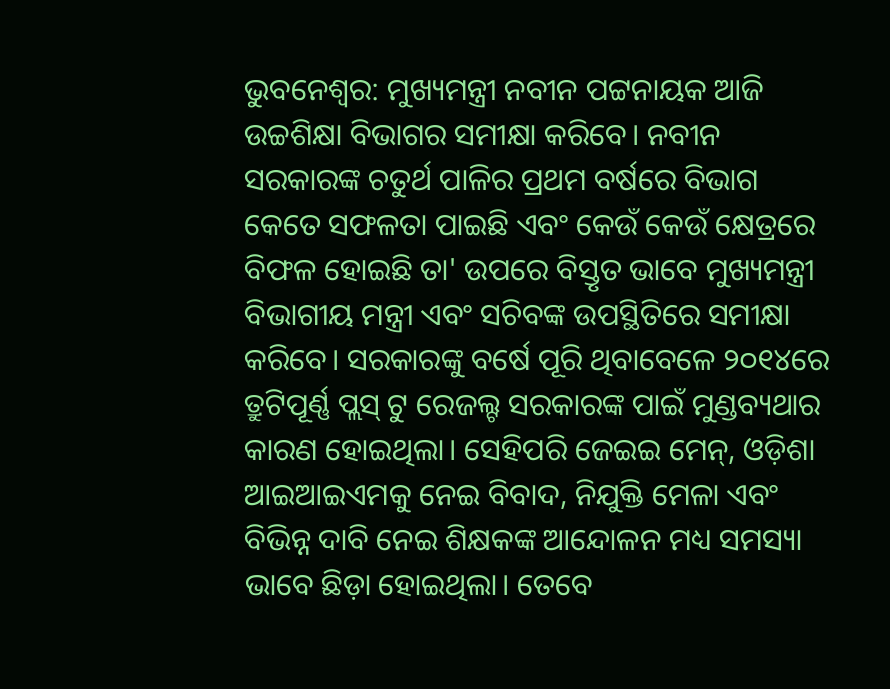ଭୁବନେଶ୍ୱର: ମୁଖ୍ୟମନ୍ତ୍ରୀ ନବୀନ ପଟ୍ଟନାୟକ ଆଜି ଉଚ୍ଚଶିକ୍ଷା ବିଭାଗର ସମୀକ୍ଷା କରିବେ। ନବୀନ ସରକାରଙ୍କ ଚତୁର୍ଥ ପାଳିର ପ୍ରଥମ ବର୍ଷରେ ବିଭାଗ କେତେ ସଫଳତା ପାଇଛି ଏବଂ କେଉଁ କେଉଁ କ୍ଷେତ୍ରରେ ବିଫଳ ହୋଇଛି ତା' ଉପରେ ବିସ୍ତୃତ ଭାବେ ମୁଖ୍ୟମନ୍ତ୍ରୀ ବିଭାଗୀୟ ମନ୍ତ୍ରୀ ଏବଂ ସଚିବଙ୍କ ଉପସ୍ଥିତିରେ ସମୀକ୍ଷା କରିବେ। ସରକାରଙ୍କୁ ବର୍ଷେ ପୂରି ଥିବାବେଳେ ୨୦୧୪ରେ ତ୍ରୁଟିପୂର୍ଣ୍ଣ ପ୍ଲସ୍ ଟୁ ରେଜଲ୍ଟ ସରକାରଙ୍କ ପାଇଁ ମୁଣ୍ଡବ୍ୟଥାର କାରଣ ହୋଇଥିଲା। ସେହିପରି ଜେଇଇ ମେନ୍, ଓଡ଼ିଶା ଆଇଆଇଏମକୁ ନେଇ ବିବାଦ, ନିଯୁକ୍ତି ମେଳା ଏବଂ ବିଭିନ୍ନ ଦାବି ନେଇ ଶିକ୍ଷକଙ୍କ ଆନ୍ଦୋଳନ ମଧ୍ୟ ସମସ୍ୟା ଭାବେ ଛିଡ଼ା ହୋଇଥିଲା। ତେବେ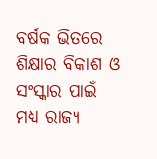ବର୍ଷକ ଭିତରେ ଶିକ୍ଷାର ବିକାଶ ଓ ସଂସ୍କାର ପାଇଁ ମଧ୍ୟ ରାଜ୍ୟ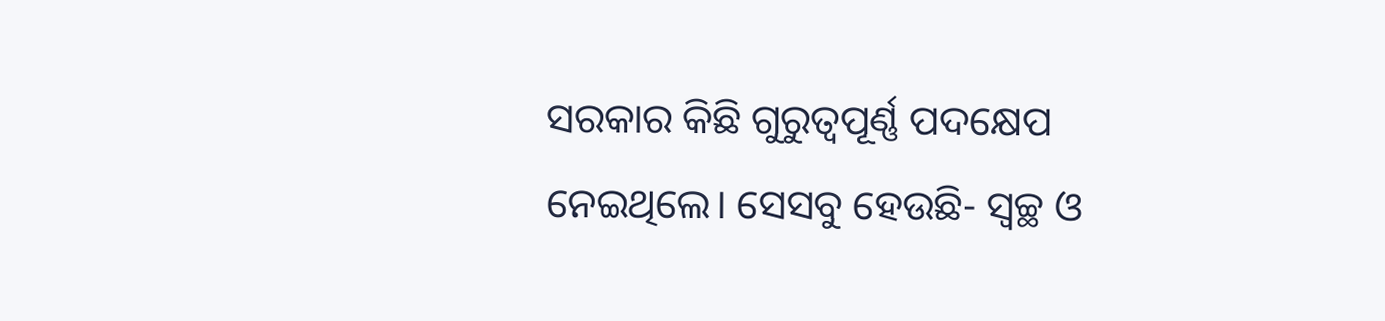ସରକାର କିଛି ଗୁରୁତ୍ବପୂର୍ଣ୍ଣ ପଦକ୍ଷେପ ନେଇଥିଲେ। ସେସବୁ ହେଉଛି- ସ୍ୱଚ୍ଛ ଓ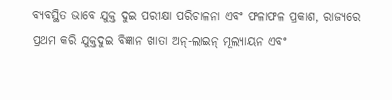ବ୍ୟବସ୍ଥିତ ଭାବେ ଯୁକ୍ତ ଦୁଇ ପରୀକ୍ଷା ପରିଚାଳନା ଏବଂ ଫଳାଫଳ ପ୍ରକାଶ, ରାଜ୍ୟରେ ପ୍ରଥମ କରି ଯୁକ୍ତଦୁଇ ବିଜ୍ଞାନ ଖାତା ଅନ୍-ଲାଇନ୍ ମୂଲ୍ୟାୟନ ଏବଂ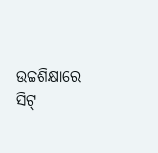ଉଚ୍ଚଶିକ୍ଷାରେ ସିଟ୍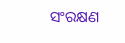ସଂରକ୍ଷଣ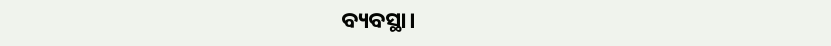ବ୍ୟବସ୍ଥା।